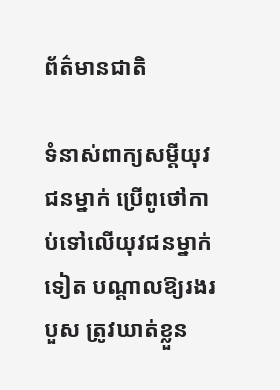ព័ត៌មានជាតិ

ទំនាស់ពាក្យសម្តីយុវជនម្នាក់ ប្រើពូថៅកាប់ទៅលើយុវជនម្នាក់ទៀត បណ្តាលឱ្យរងរបួស ត្រូវឃាត់ខ្លួន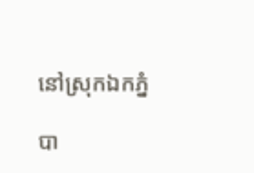នៅស្រុកឯកភ្នំ

បា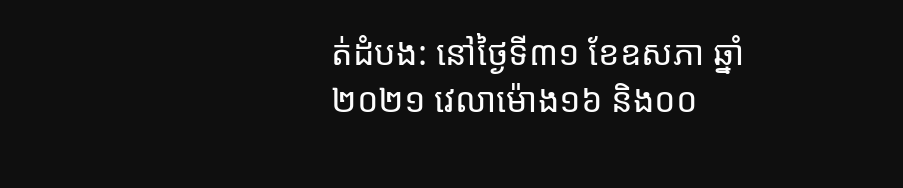ត់ដំបង: នៅថ្ងៃទី៣១ ខែឧសភា ឆ្នាំ២០២១ វេលាម៉ោង១៦ និង០០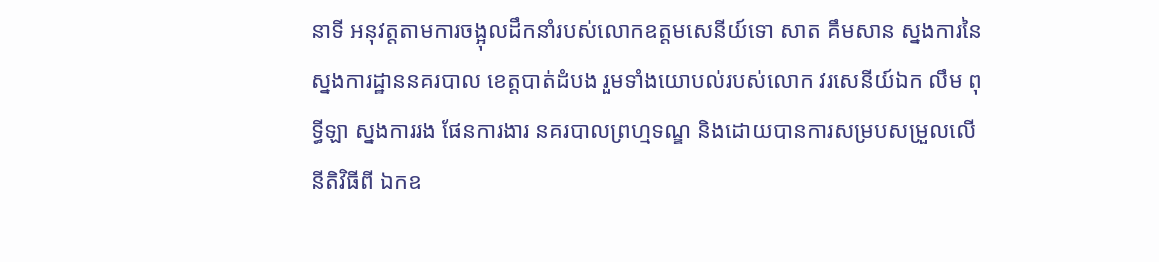នាទី អនុវត្តតាមការចង្អុលដឹកនាំរបស់លោកឧត្ដមសេនីយ៍ទោ សាត គឹមសាន ស្នងការនៃស្នងការដ្ឋាននគរបាល ខេត្តបាត់ដំបង រួមទាំងយោបល់របស់លោក វរសេនីយ៍ឯក លឹម ពុទ្ធីឡា ស្នងការរង ផែនការងារ នគរបាលព្រហ្មទណ្ឌ និងដោយបានការសម្របសម្រួលលើនីតិវិធីពី ឯកឧ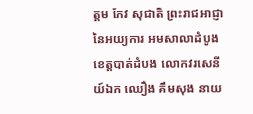ត្តម កែវ សុជាតិ ព្រះរាជអាជ្ញា នៃអយ្យការ អមសាលាដំបូងខេត្តបាត់ដំបង លោកវរសេនីយ៍ឯក ឈឿង គឹមសុង នាយ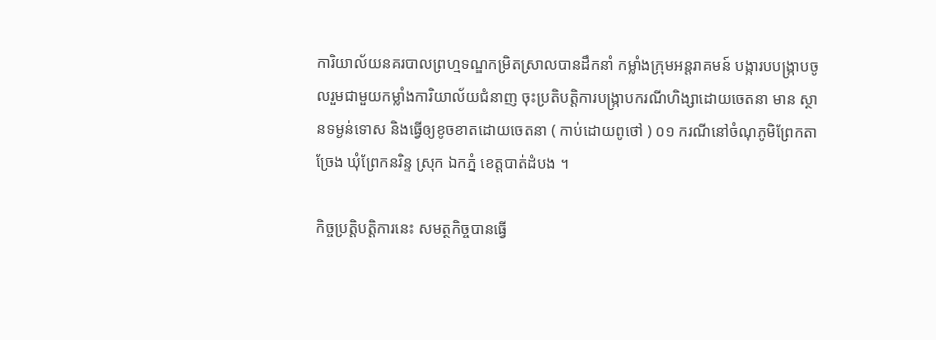ការិយាល័យនគរបាលព្រហ្មទណ្ឌកម្រិតស្រាលបានដឹកនាំ កម្លាំងក្រុមអន្តរាគមន៍ បង្ការបបង្ក្រាបចូលរួមជាមួយកម្លាំងការិយាល័យជំនាញ ចុះប្រតិបត្តិការបង្ក្រាបករណីហិង្សាដោយចេតនា មាន ស្ថានទម្ងន់ទោស និងធ្វើឲ្យខូចខាតដោយចេតនា ( កាប់ដោយពូថៅ ) ០១ ករណីនៅចំណុភូមិព្រែកតាច្រែង ឃុំព្រែកនរិន្ទ ស្រុក ឯកភ្នំ ខេត្តបាត់ដំបង ។

កិច្ចប្រត្តិបត្តិការនេះ សមត្ថកិច្ចបានធ្វើ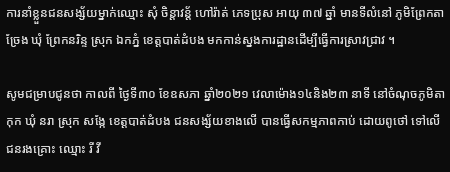ការនាំខ្លួនជនសង្ស័យម្នាក់ឈ្មោះ សុំ ចិន្តាវន្ត័ ហៅរ៉ាត់ ភេទប្រុស អាយុ ៣៧ ឆ្នាំ មានទីលំនៅ ភូមិព្រែកតា ច្រែង ឃុំ ព្រែកនរិន្ទ ស្រុក ឯកភ្នំ ខេត្តបាត់ដំបង មកកាន់ស្នងការដ្ឋានដើម្បីធ្វើការស្រាវជ្រាវ ។

សូមជម្រាបជូនថា កាលពី ថ្ងៃទី៣០ ខែឧសភា ឆ្នាំ២០២១ វេលាម៉ោង១៤និង២៣ នាទី នៅចំណុចភូមិតាកុក ឃុំ នរា ស្រុក សង្កែ ខេត្តបាត់ដំបង ជនសង្ស័យខាងលើ បានធ្វើសកម្មភាពកាប់ ដោយពូថៅ ទៅលើជនរងគ្រោះ ឈ្មោះ រី វី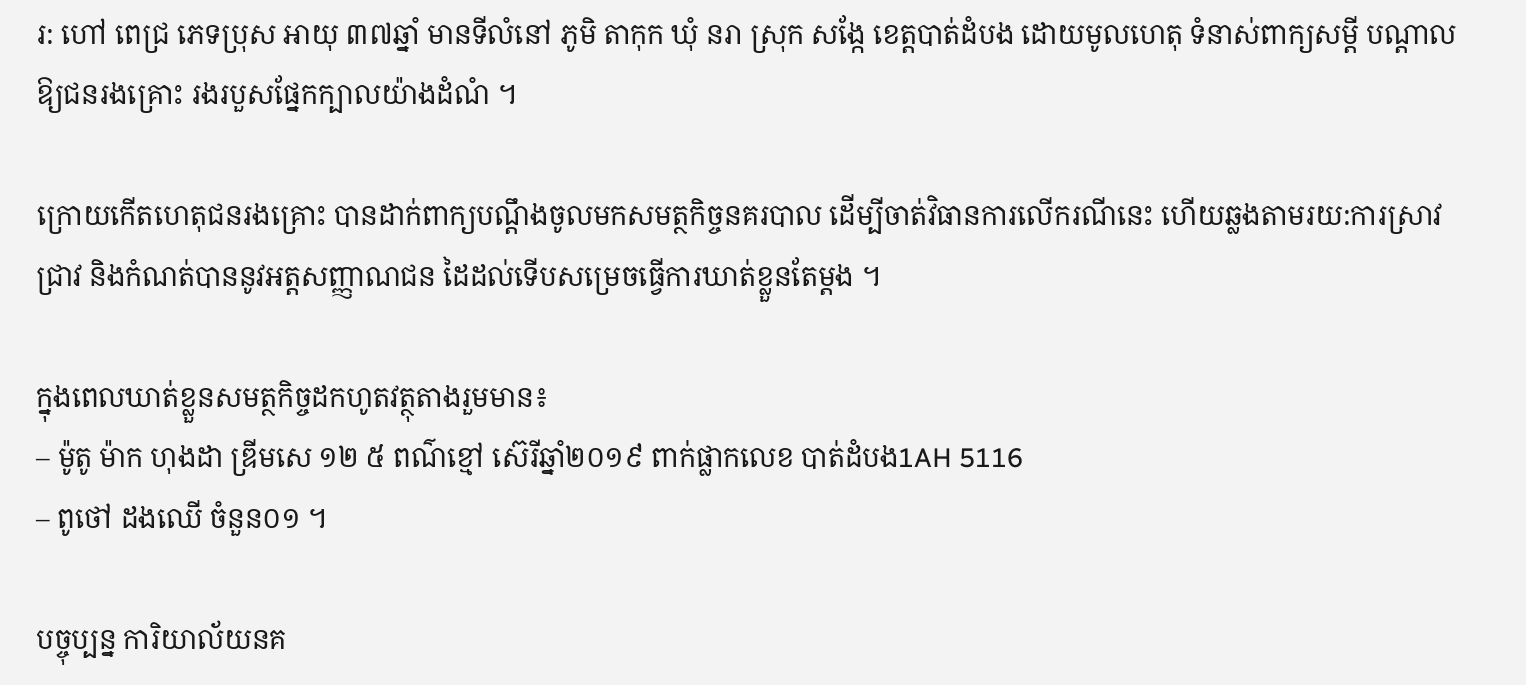រ: ហៅ ពេជ្រ ភេទប្រុស អាយុ ៣៧ឆ្នាំ មានទីលំនៅ ភូមិ តាកុក ឃុំ នរា ស្រុក សង្កែ ខេត្តបាត់ដំបង ដោយមូលហេតុ ទំនាស់ពាក្យសម្តី បណ្តាលឱ្យជនរងគ្រោះ រងរបួសផ្នែកក្បាលយ៉ាងដំណំ ។

ក្រោយកើតហេតុជនរងគ្រោះ បានដាក់ពាក្យបណ្តឹងចូលមកសមត្ថកិច្ចនគរបាល ដើម្បីចាត់វិធានការលើករណីនេះ ហើយឆ្លងតាមរយ:ការស្រាវជ្រាវ និងកំណត់បាននូវអត្តសញ្ញាណជន ដៃដល់ទើបសម្រេចធ្វើការឃាត់ខ្លួនតែម្តង ។

ក្នុងពេលឃាត់ខ្លួនសមត្ថកិច្ចដកហូតវត្ថុតាងរួមមាន៖
– ម៉ូតូ ម៉ាក ហុងដា ឌ្រីមសេ ១២ ៥ ពណ៌ខ្មៅ ស៊េរីឆ្នាំ២០១៩ ពាក់ផ្លាកលេខ បាត់ដំបង1AH 5116
– ពូថៅ ដងឈើ ចំនួន០១ ។

បច្ចុប្បន្ន ការិយាល័យនគ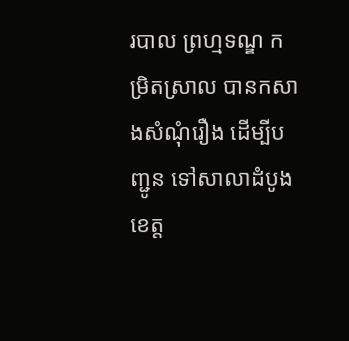របាល ព្រហ្មទណ្ឌ កម្រិតស្រាល បានកសាងសំណុំរឿង ដើម្បីបញ្ជូន ទៅសាលាដំបូង ខេត្ត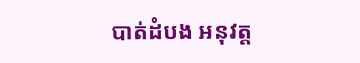បាត់ដំបង អនុវត្ត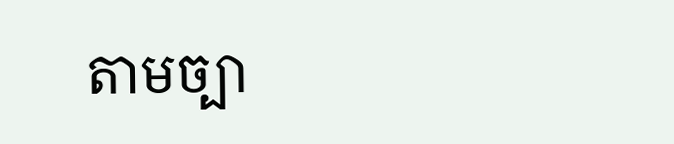តាមច្បា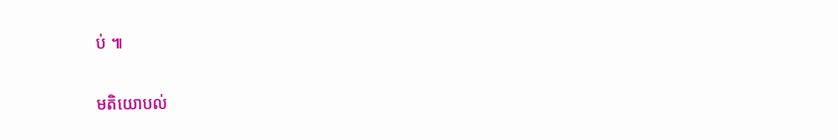ប់ ៕

មតិយោបល់